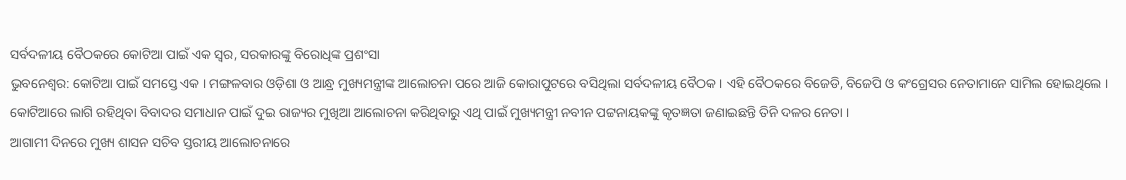ସର୍ବଦଳୀୟ ବୈଠକରେ କୋଟିଆ ପାଇଁ ଏକ ସ୍ୱର, ସରକାରଙ୍କୁ ବିରୋଧିଙ୍କ ପ୍ରଶଂସା
ଭୁବନେଶ୍ୱର: କୋଟିଆ ପାଇଁ ସମସ୍ତେ ଏକ । ମଙ୍ଗଳବାର ଓଡ଼ିଶା ଓ ଆନ୍ଧ୍ର ମୁଖ୍ୟମନ୍ତ୍ରୀଙ୍କ ଆଲୋଚନା ପରେ ଆଜି କୋରାପୁଟରେ ବସିଥିଲା ସର୍ବଦଳୀୟ ବୈଠକ । ଏହି ବୈଠକରେ ବିଜେଡି, ବିଜେପି ଓ କଂଗ୍ରେସର ନେତାମାନେ ସାମିଲ ହୋଇଥିଲେ । କୋଟିଆରେ ଲାଗି ରହିଥିବା ବିବାଦର ସମାଧାନ ପାଇଁ ଦୁଇ ରାଜ୍ୟର ମୁଖିଆ ଆଲୋଚନା କରିଥିବାରୁ ଏଥି ପାଇଁ ମୁଖ୍ୟମନ୍ତ୍ରୀ ନବୀନ ପଟ୍ଟନାୟକଙ୍କୁ କୃତଜ୍ଞତା ଜଣାଇଛନ୍ତି ତିନି ଦଳର ନେତା ।
ଆଗାମୀ ଦିନରେ ମୁଖ୍ୟ ଶାସନ ସଚିବ ସ୍ତରୀୟ ଆଲୋଚନାରେ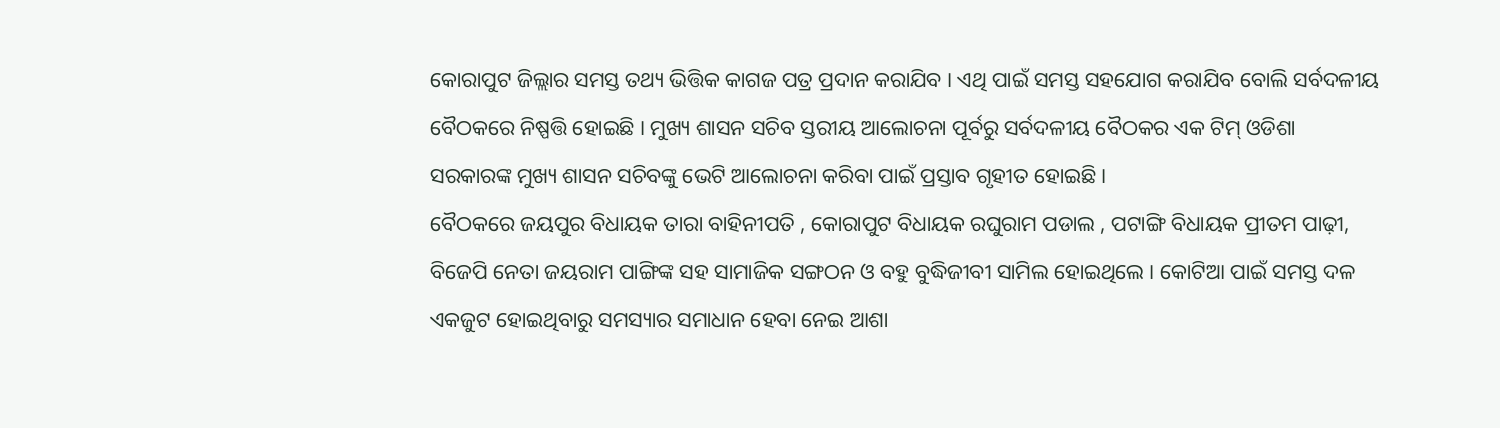କୋରାପୁଟ ଜିଲ୍ଲାର ସମସ୍ତ ତଥ୍ୟ ଭିତ୍ତିକ କାଗଜ ପତ୍ର ପ୍ରଦାନ କରାଯିବ । ଏଥି ପାଇଁ ସମସ୍ତ ସହଯୋଗ କରାଯିବ ବୋଲି ସର୍ବଦଳୀୟ ବୈଠକରେ ନିଷ୍ପତ୍ତି ହୋଇଛି । ମୁଖ୍ୟ ଶାସନ ସଚିବ ସ୍ତରୀୟ ଆଲୋଚନା ପୂର୍ବରୁ ସର୍ବଦଳୀୟ ବୈଠକର ଏକ ଟିମ୍ ଓଡିଶା ସରକାରଙ୍କ ମୁଖ୍ୟ ଶାସନ ସଚିବଙ୍କୁ ଭେଟି ଆଲୋଚନା କରିବା ପାଇଁ ପ୍ରସ୍ତାବ ଗୃହୀତ ହୋଇଛି ।
ବୈଠକରେ ଜୟପୁର ବିଧାୟକ ତାରା ବାହିନୀପତି , କୋରାପୁଟ ବିଧାୟକ ରଘୁରାମ ପଡାଲ , ପଟାଙ୍ଗି ବିଧାୟକ ପ୍ରୀତମ ପାଢ଼ୀ, ବିଜେପି ନେତା ଜୟରାମ ପାଙ୍ଗିଙ୍କ ସହ ସାମାଜିକ ସଙ୍ଗଠନ ଓ ବହୁ ବୁଦ୍ଧିଜୀବୀ ସାମିଲ ହୋଇଥିଲେ । କୋଟିଆ ପାଇଁ ସମସ୍ତ ଦଳ ଏକଜୁଟ ହୋଇଥିବାରୁ ସମସ୍ୟାର ସମାଧାନ ହେବା ନେଇ ଆଶା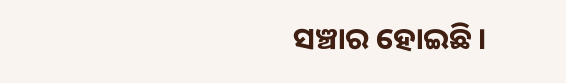ସଞ୍ଚାର ହୋଇଛି ।